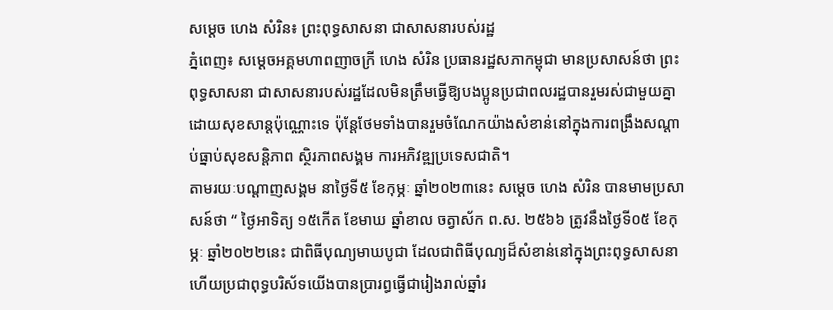សម្ដេច ហេង សំរិន៖ ព្រះពុទ្ធសាសនា ជាសាសនារបស់រដ្ឋ
ភ្នំពេញ៖ សម្តេចអគ្គមហាពញាចក្រី ហេង សំរិន ប្រធានរដ្ឋសភាកម្ពុជា មានប្រសាសន៍ថា ព្រះពុទ្ធសាសនា ជាសាសនារបស់រដ្ឋដែលមិនត្រឹមធ្វើឱ្យបងប្អូនប្រជាពលរដ្ឋបានរួមរស់ជាមួយគ្នាដោយសុខសាន្តប៉ុណ្ណោះទេ ប៉ុន្តែថែមទាំងបានរួមចំណែកយ៉ាងសំខាន់នៅក្នុងការពង្រឹងសណ្ដាប់ធ្នាប់សុខសន្តិភាព ស្ថិរភាពសង្គម ការអភិវឌ្ឍប្រទេសជាតិ។
តាមរយៈបណ្ដាញសង្គម នាថ្ងៃទី៥ ខែកុម្ភៈ ឆ្នាំ២០២៣នេះ សម្ដេច ហេង សំរិន បានមាមប្រសាសន៍ថា “ ថ្ងៃអាទិត្យ ១៥កើត ខែមាឃ ឆ្នាំខាល ចត្វាស័ក ព.ស. ២៥៦៦ ត្រូវនឹងថ្ងៃទី០៥ ខែកុម្ភៈ ឆ្នាំ២០២២នេះ ជាពិធីបុណ្យមាឃបូជា ដែលជាពិធីបុណ្យដ៏សំខាន់នៅក្នុងព្រះពុទ្ធសាសនា ហើយប្រជាពុទ្ធបរិស័ទយើងបានប្រារព្ធធ្វើជារៀងរាល់ឆ្នាំរ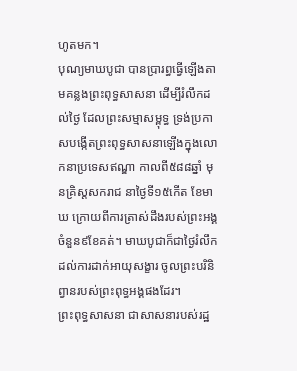ហូតមក។
បុណ្យមាឃបូជា បានប្រារព្ធធ្វើឡើងតាមគន្លងព្រះពុទ្ធសាសនា ដើម្បីរំលឹកដល់ថៃ្ង ដែលព្រះសម្មាសម្ពុទ្ធ ទ្រង់ប្រកាសបង្កើតព្រះពុទ្ធសាសនាឡើងក្នុងលោកនាប្រទេសឥណ្ឌា កាលពី៥៨៨ឆ្នាំ មុនគ្រិស្តសករាជ នាថៃ្ងទី១៥កើត ខែមាឃ ក្រោយពីការត្រាស់ដឹងរបស់ព្រះអង្គចំនួន៩ខែគត់។ មាឃបូជាក៏ជាថ្ងៃរំលឹកដល់ការដាក់អាយុសង្ខារ ចូលព្រះបរិនិព្វានរបស់ព្រះពុទ្ធអង្គផងដែរ។
ព្រះពុទ្ធសាសនា ជាសាសនារបស់រដ្ឋ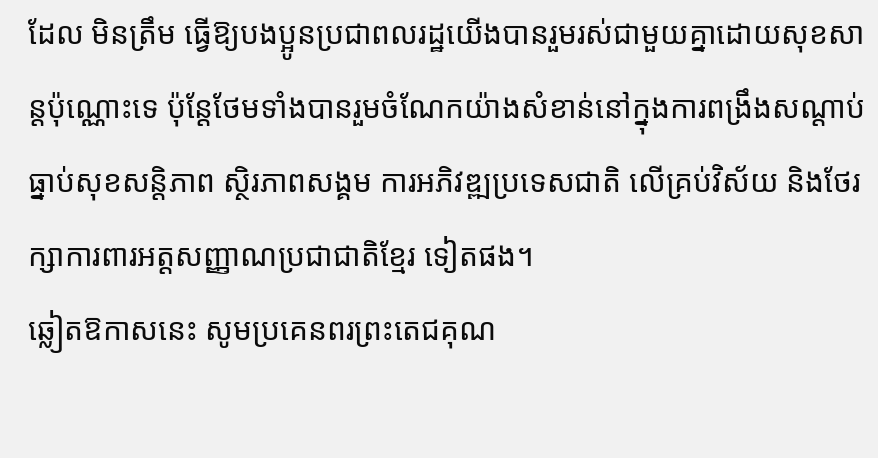ដែល មិនត្រឹម ធ្វើឱ្យបងប្អូនប្រជាពលរដ្ឋយើងបានរួមរស់ជាមួយគ្នាដោយសុខសាន្តប៉ុណ្ណោះទេ ប៉ុន្តែថែមទាំងបានរួមចំណែកយ៉ាងសំខាន់នៅក្នុងការពង្រឹងសណ្ដាប់ធ្នាប់សុខសន្តិភាព ស្ថិរភាពសង្គម ការអភិវឌ្ឍប្រទេសជាតិ លើគ្រប់វិស័យ និងថែរក្សាការពារអត្តសញ្ញាណប្រជាជាតិខ្មែរ ទៀតផង។
ឆ្លៀតឱកាសនេះ សូមប្រគេនពរព្រះតេជគុណ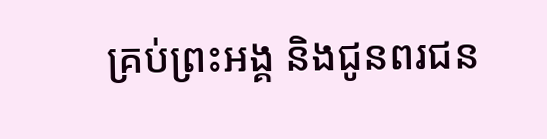គ្រប់ព្រះអង្គ និងជូនពរជន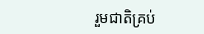រួមជាតិគ្រប់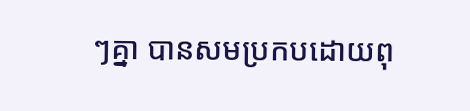ៗគ្នា បានសមប្រកបដោយពុ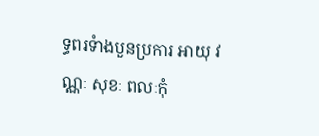ទ្ធពរទំាងបួនប្រការ អាយុ វណ្ណៈ សុខៈ ពលៈកុំ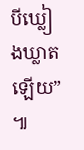បីឃ្លៀងឃ្លាតឡើយ” ៕